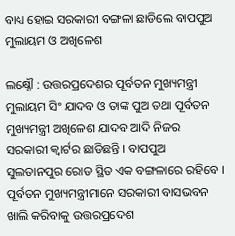ବାଧ୍ୟ ହୋଇ ସରକାରୀ ବଙ୍ଗଳା ଛାଡିଲେ ବାପପୁଅ ମୁଲାୟମ ଓ ଅଖିଳେଶ

ଲକ୍ଷ୍ନୌ : ଉତ୍ତରପ୍ରଦେଶର ପୂର୍ବତନ ମୁଖ୍ୟମନ୍ତ୍ରୀ ମୁଲାୟମ ସିଂ ଯାଦବ ଓ ତାଙ୍କ ପୁଅ ତଥା ପୂର୍ବତନ ମୁଖ୍ୟମନ୍ତ୍ରୀ ଅଖିଳେଶ ଯାଦବ ଆଦି ନିଜର ସରକାରୀ କ୍ୱାର୍ଟର ଛାଡିଛନ୍ତି । ବାପପୁଅ ସୁଲତାନପୁର ରୋଡ ସ୍ଥିତ ଏକ ବଙ୍ଗଳାରେ ରହିବେ । ପୂର୍ବତନ ମୁଖ୍ୟମନ୍ତ୍ରୀମାନେ ସରକାରୀ ବାସଭବନ ଖାଲି କରିବାକୁ ଉତ୍ତରପ୍ରଦେଶ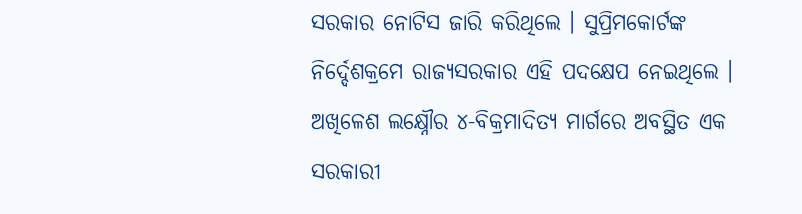ସରକାର ନୋଟିସ ଜାରି କରିଥିଲେ । ସୁପ୍ରିମକୋର୍ଟଙ୍କ ନିର୍ଦ୍ଦେଶକ୍ରମେ ରାଜ୍ୟସରକାର ଏହି ପଦକ୍ଷେପ ନେଇଥିଲେ । ଅଖିଳେଶ ଲକ୍ଷ୍ନୌର ୪-ବିକ୍ରମାଦିତ୍ୟ ମାର୍ଗରେ ଅବସ୍ଥିତ ଏକ ସରକାରୀ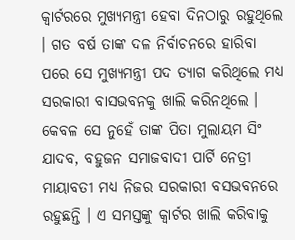କ୍ୱାର୍ଟରରେ ମୁଖ୍ୟମନ୍ତ୍ରୀ ହେବା ଦିନଠାରୁ ରହୁଥିଲେ । ଗତ ବର୍ଷ ତାଙ୍କ ଦଳ ନିର୍ବାଚନରେ ହାରିବା ପରେ ସେ ମୁଖ୍ୟମନ୍ତ୍ରୀ ପଦ ତ୍ୟାଗ କରିଥିଲେ ମଧ୍ୟ ସରକାରୀ ବାସଭବନକୁ ଖାଲି କରିନଥିଲେ । କେବଳ ସେ ନୁହେଁ ତାଙ୍କ ପିତା ମୁଲାୟମ ସିଂ ଯାଦବ, ବହୁଜନ ସମାଜବାଦୀ ପାର୍ଟି ନେତ୍ରୀ ମାୟାବତୀ ମଧ୍ୟ ନିଜର ସରକାରୀ ବସଭବନରେ ରହୁଛନ୍ତି । ଏ ସମସ୍ତଙ୍କୁ କ୍ୱାର୍ଟର ଖାଲି କରିବାକୁ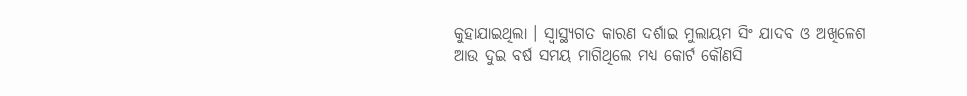କୁହାଯାଇଥିଲା । ସ୍ୱାସ୍ଥ୍ୟଗତ କାରଣ ଦର୍ଶାଇ ମୁଲାୟମ ସିଂ ଯାଦବ ଓ ଅଖିଳେଶ ଆଉ ଦୁଇ ବର୍ଷ ସମୟ ମାଗିଥିଲେ ମଧ୍ୟ କୋର୍ଟ କୌଣସି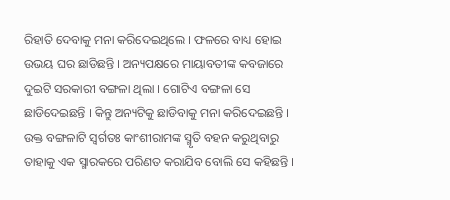ରିହାତି ଦେବାକୁ ମନା କରିଦେଇଥିଲେ । ଫଳରେ ବାଧ୍ୟ ହୋଇ ଉଭୟ ଘର ଛାଡିଛନ୍ତି । ଅନ୍ୟପକ୍ଷରେ ମାୟାବତୀଙ୍କ କବଜାରେ ଦୁଇଟି ସରକାରୀ ବଙ୍ଗଳା ଥିଲା । ଗୋଟିଏ ବଙ୍ଗଳା ସେ ଛାଡିଦେଇଛନ୍ତି । କିନ୍ତୁ ଅନ୍ୟଟିକୁ ଛାଡିବାକୁ ମନା କରିଦେଇଛନ୍ତି । ଉକ୍ତ ବଙ୍ଗଳାଟି ସ୍ୱର୍ଗତଃ କାଂଶୀରାମଙ୍କ ସ୍ମୃତି ବହନ କରୁଥିବାରୁ ତାହାକୁ ଏକ ସ୍ମାରକରେ ପରିଣତ କରାଯିବ ବୋଲି ସେ କହିଛନ୍ତି ।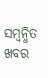ସମ୍ବନ୍ଧିତ ଖବର